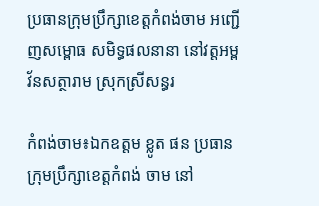ប្រធានក្រុមប្រឹក្សាខេត្តកំពង់ចាម អញ្ជើញសម្ពោធ សមិទ្ធផលនានា នៅវត្តអម្ពវ័នសត្ថារាម ស្រុកស្រីសន្ធរ

កំពង់ចាម៖ឯកឧត្តម ខ្លូត ផន ប្រធានក្រុមប្រឹក្សាខេត្តកំពង់ ចាម នៅ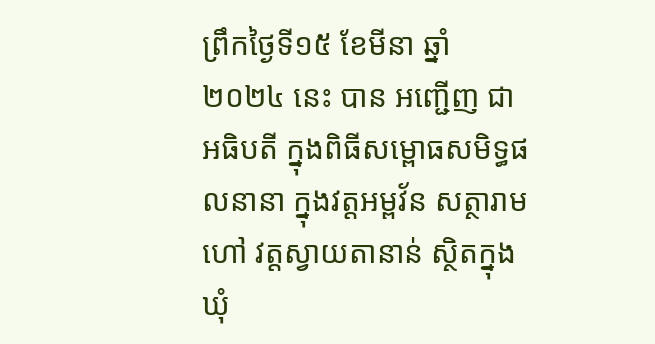ព្រឹកថ្ងៃទី១៥ ខែមីនា ឆ្នាំ២០២៤ នេះ បាន អញ្ជើញ ជាអធិបតី ក្នុងពិធីសម្ពោធសមិទ្ធផលនានា ក្នុងវត្តអម្ពវ័ន សត្ថារាម ហៅ វត្តស្វាយតានាន់ ស្ថិតក្នុងឃុំ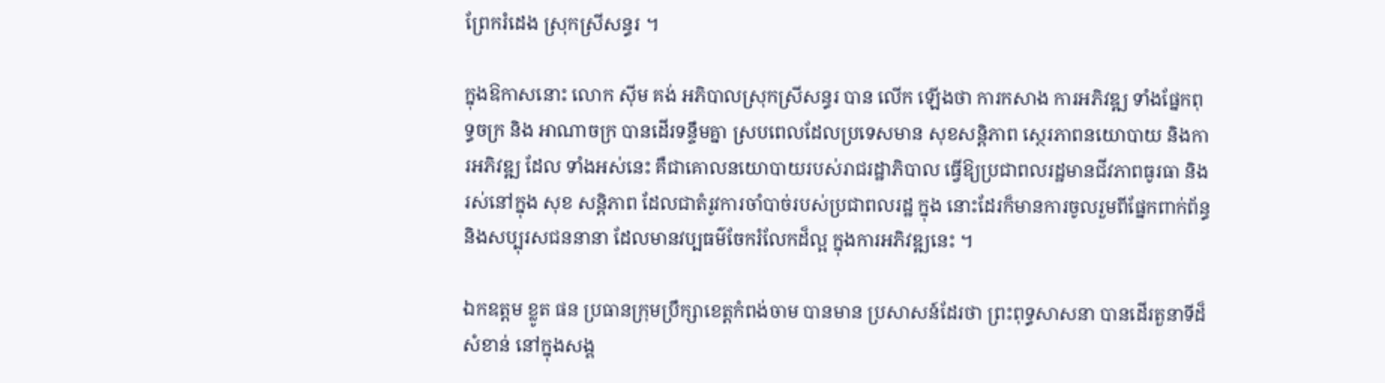ព្រែករំដេង ស្រុកស្រីសន្ធរ ។

ក្នុងឱកាសនោះ លោក ស៊ីម គង់ អភិបាលស្រុកស្រីសន្ធរ បាន លើក ឡើងថា ការកសាង ការអភិវឌ្ឍ ទាំងផ្នែកពុទ្ធចក្រ និង អាណាចក្រ បានដើរទន្ទឹមគ្នា ស្របពេលដែលប្រទេសមាន សុខសន្តិភាព ស្ថេរភាពនយោបាយ និងការអភិវឌ្ឍ ដែល ទាំងអស់នេះ គឺជាគោលនយោបាយរបស់រាជរដ្ឋាភិបាល ធ្វើឱ្យប្រជាពលរដ្ឋមានជីវភាពធូរធា និងរស់នៅក្នុង សុខ សន្តិភាព ដែលជាតំរូវការចាំបាច់របស់ប្រជាពលរដ្ឋ ក្នុង នោះដែរក៏មានការចូលរួមពីផ្នែកពាក់ព័ន្ធ និងសប្បុរសជននានា ដែលមានវប្បធម៌ចែករំលែកដ៏ល្អ ក្នុងការអភិវឌ្ឍនេះ ។

ឯកឧត្តម ខ្លូត ផន ប្រធានក្រុមប្រឹក្សាខេត្តកំពង់ចាម បានមាន ប្រសាសន៍ដែរថា ព្រះពុទ្ធសាសនា បានដើរតួនាទីដ៏សំខាន់ នៅក្នុងសង្គ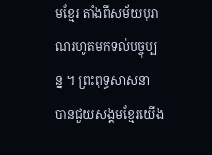មខ្មែរ តាំងពីសម័យបុរាណរហូតមកទល់បច្ចុប្បន្ន ។ ព្រះពុទ្ធសាសនា បានជួយសង្គមខ្មែរយើង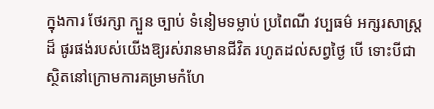ក្នុងការ ថែរក្សា ក្បួន ច្បាប់ ទំនៀមទម្លាប់ ប្រពៃណី វប្បធម៌ អក្សរសាស្ត្រដ៏ ផូរផង់របស់យើងឱ្យរស់រានមានជីវិត រហូតដល់សព្វថ្ងៃ បើ ទោះបីជា ស្ថិតនៅក្រោមការគម្រាមកំហែ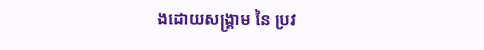ងដោយសង្គ្រាម នៃ ប្រវ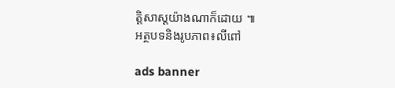ត្តិសាស្តយ៉ាងណាក៏ដោយ ៕
អត្ថបទនិងរូបភាព៖លីពៅ

ads banner